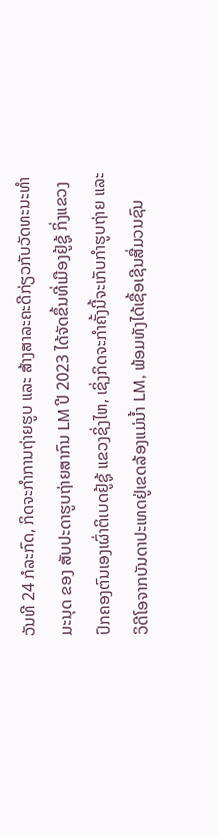ວັນທີ 24 ກໍລະກົດ, ກິດຈະກໍາການຖ່າຍຮູບ ແລະ ສ້າງສາລະຄະດີກ່ຽວກັບວັດທະນະທຳມະນຸດ ຂອງ ສັບປະດາຮູບຖ່າຍສາກົນ LM ປີ 2023 ໄດ້ຈັດຂຶ້ນທີ່ເມືອງຢູ້ຊູ້ ກິ່ງແຂວງປົກຄອງຕົນເອງເຜົ່າຕິເບດຢູ້ຊູ້ ແຂວງຊິ່ງໄຫ, ເຊິ່ງກິດຈະກໍາຄັ້ງນີ້ຈະເກັບກຳຮູບຖ່າຍ ແລະ ວິດີໂອຈາກບັນດາປະເທດຢູ່ເຂດລ້ອງແມ່ນ້ຳ LM, ພ້ອມທັງໄດ້ເຊື້ອເຊີນສື່ມວນຊົນ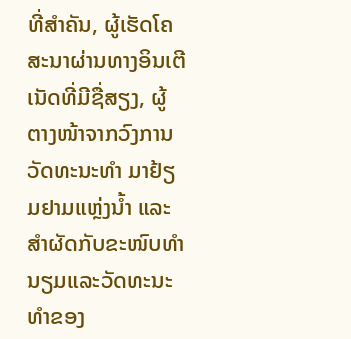ທີ່ສໍາຄັນ, ຜູ້ເຮັດໂຄສະນາຜ່ານທາງອິນເຕີເນັດທີ່ມີຊື່ສຽງ, ຜູ້ຕາງໜ້າຈາກວົງການວັດທະນະທຳ ມາຢ້ຽມຢາມແຫຼ່ງນ້ຳ ແລະ ສຳຜັດກັບຂະໜົບທຳນຽມແລະວັດທະນະທຳຂອງ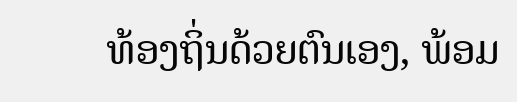ທ້ອງຖິ່ນດ້ວຍຕົນເອງ, ພ້ອມ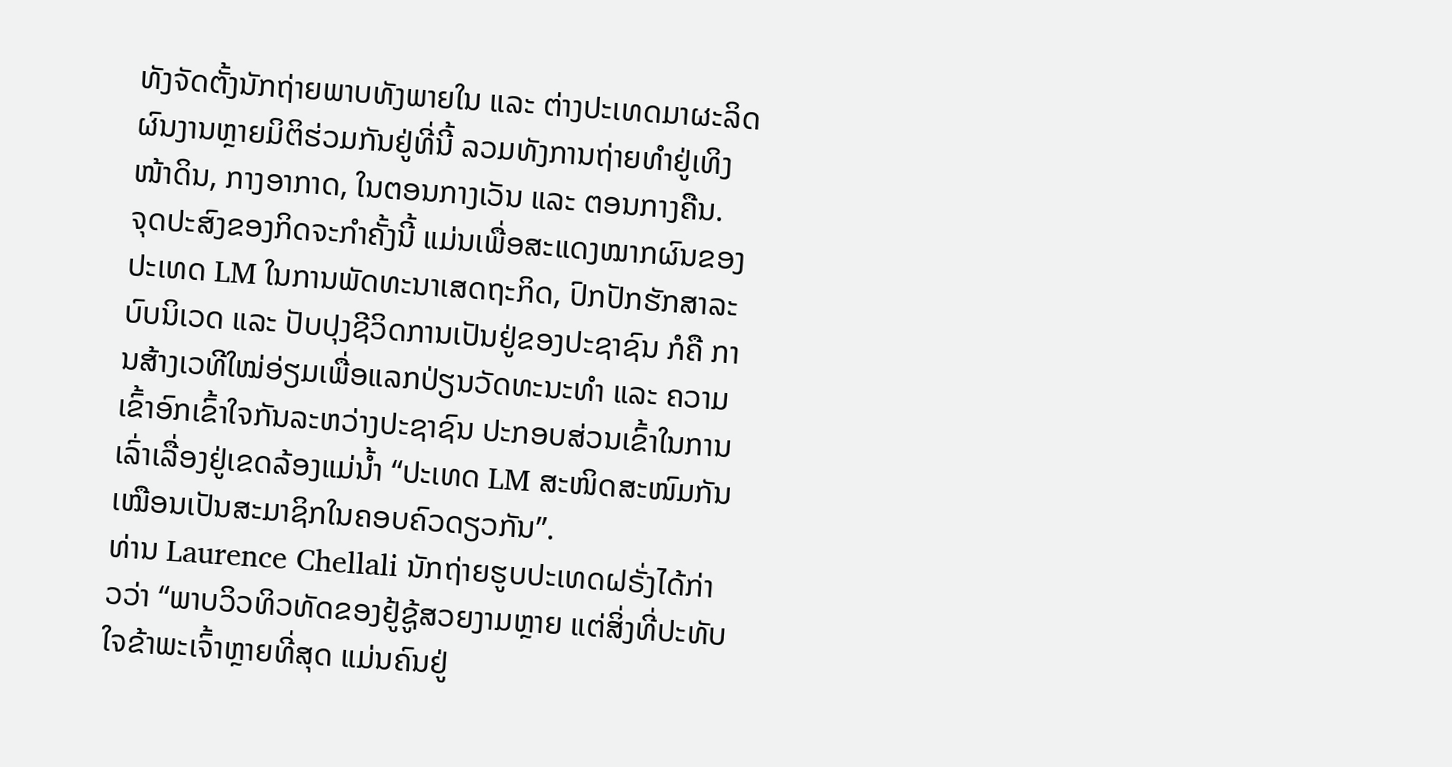ທັງຈັດຕັ້ງນັກຖ່າຍພາບທັງພາຍໃນ ແລະ ຕ່າງປະເທດມາຜະລິດຜົນງານຫຼາຍມິຕິຮ່ວມກັນຢູ່ທີ່ນີ້ ລວມທັງການຖ່າຍທຳຢູ່ເທິງໜ້າດິນ, ກາງອາກາດ, ໃນຕອນກາງເວັນ ແລະ ຕອນກາງຄືນ.
ຈຸດປະສົງຂອງກິດຈະກໍາຄັ້ງນີ້ ແມ່ນເພື່ອສະແດງໝາກຜົນຂອງປະເທດ LM ໃນການພັດທະນາເສດຖະກິດ, ປົກປັກຮັກສາລະບົບນິເວດ ແລະ ປັບປຸງຊີວິດການເປັນຢູ່ຂອງປະຊາຊົນ ກໍຄື ການສ້າງເວທີໃໝ່ອ່ຽມເພື່ອແລກປ່ຽນວັດທະນະທຳ ແລະ ຄວາມເຂົ້າອົກເຂົ້າໃຈກັນລະຫວ່າງປະຊາຊົນ ປະກອບສ່ວນເຂົ້າໃນການເລົ່າເລື່ອງຢູ່ເຂດລ້ອງແມ່ນ້ຳ “ປະເທດ LM ສະໜິດສະໜົມກັນເໝືອນເປັນສະມາຊິກໃນຄອບຄົວດຽວກັນ”.
ທ່ານ Laurence Chellali ນັກຖ່າຍຮູບປະເທດຝຣັ່ງໄດ້ກ່າວວ່າ “ພາບວິວທິວທັດຂອງຢູ້ຊູ້ສວຍງາມຫຼາຍ ແຕ່ສິ່ງທີ່ປະທັບໃຈຂ້າພະເຈົ້າຫຼາຍທີ່ສຸດ ແມ່ນຄົນຢູ່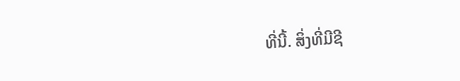ທີ່ນີ້. ສິ່ງທີ່ມີຊີ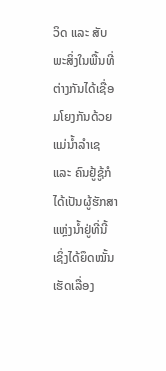ວິດ ແລະ ສັບພະສິ່ງໃນພື້ນທີ່ຕ່າງກັນໄດ້ເຊື່ອມໂຍງກັນດ້ວຍແມ່ນ້ຳລຳເຊ ແລະ ຄົນຢູ້ຊູ້ກໍໄດ້ເປັນຜູ້ຮັກສາແຫຼ່ງນ້ຳຢູ່ທີ່ນີ້ ເຊິ່ງໄດ້ຍຶດໝັ້ນເຮັດເລື່ອງ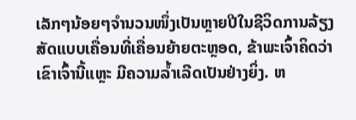ເລັກໆນ້ອຍໆຈຳນວນໜຶ່ງເປັນຫຼາຍປີໃນຊີວິດການລ້ຽງສັດແບບເຄື່ອນທີ່ເຄື່ອນຍ້າຍຕະຫຼອດ, ຂ້າພະເຈົ້າຄິດວ່າ ເຂົາເຈົ້ານີ້ແຫຼະ ມີຄວາມລ້ຳເລີດເປັນຢ່າງຍິ່ງ. ຫ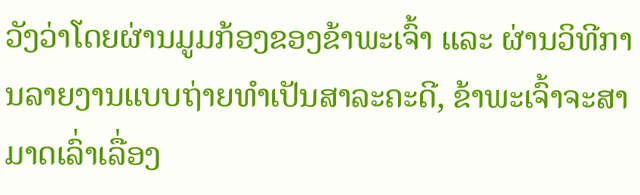ວັງວ່າໂດຍຜ່ານມູມກ້ອງຂອງຂ້າພະເຈົ້າ ແລະ ຜ່ານວິທີການລາຍງານແບບຖ່າຍທຳເປັນສາລະຄະດີ, ຂ້າພະເຈົ້າຈະສາມາດເລົ່າເລື່ອງ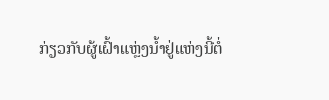ກ່ຽວກັບຜູ້ເຝົ້າແຫຼ່ງນ້ຳຢູ່ແຫ່ງນີ້ຕໍ່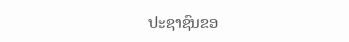ປະຊາຊົນຂອ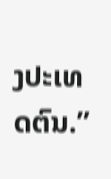ງປະເທດຕົນ.”